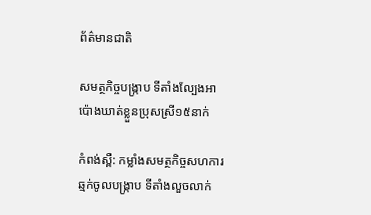ព័ត៌មានជាតិ

សមត្ថកិច្ចបង្រ្កាប ទីតាំងល្បែងអាប៉ោងឃាត់ខ្លួនប្រុសស្រី១៥នាក់

កំពង់ស្ពឺ: កម្លាំងសមត្ថកិច្ចសហការ ឆ្មក់ចូលបង្រ្កាប ទីតាំងលួចលាក់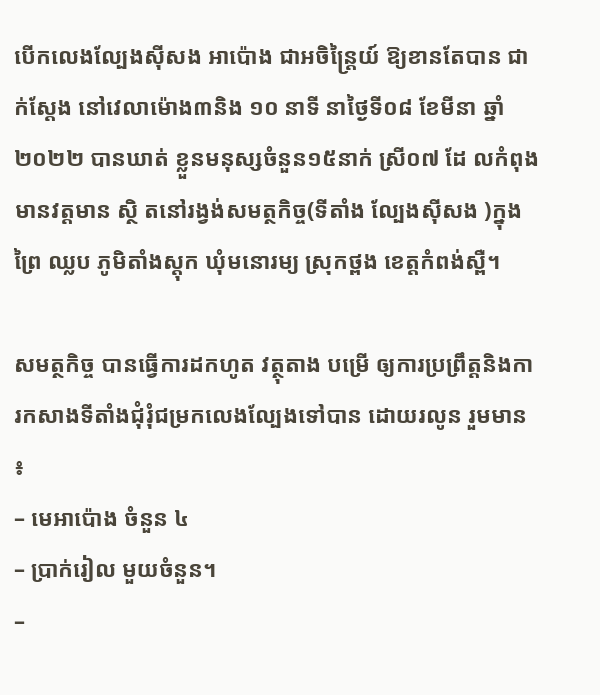បើកលេងល្បែងស៊ីសង អាប៉ោង ជាអចិន្ត្រៃយ៍ ឱ្យខានតែបាន ជាក់ស្ដែង នៅវេលាម៉ោង៣និង ១០ នាទី នាថ្ងៃទី០៨ ខែមីនា ឆ្នាំ២០២២ បានឃាត់ ខ្លួនមនុស្សចំនួន១៥នាក់ ស្រី០៧ ដែ លកំពុងមានវត្ដមាន ស្ថិ តនៅរង្វង់សមត្ថកិច្ច(ទីតាំង ល្បែងសុីសង )ក្នុង ព្រៃ ឈ្លប ភូមិតាំងស្ដុក ឃុំមនោរម្យ ស្រុកថ្ពង ខេត្តកំពង់ស្ពឺ។

សមត្ថកិច្ច បានធ្វើការដកហូត វត្ថុតាង បម្រើ ឲ្យការប្រព្រឹត្ដនិងការកសាងទីតាំងជុំរុំជម្រកលេងល្បែងទៅបាន ដោយរលូន រួមមាន ៖
– មេអាប៉ោង ចំនួន ៤
– ប្រាក់រៀល មួយចំនួន។
–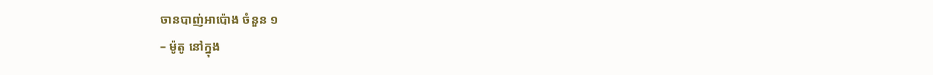ចានបាញ់អាប៉ោង ចំនួន ១
– ម៉ូតូ នៅក្នុង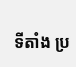ទីតាំង ប្រ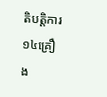តិបត្តិការ ១៤គ្រឿង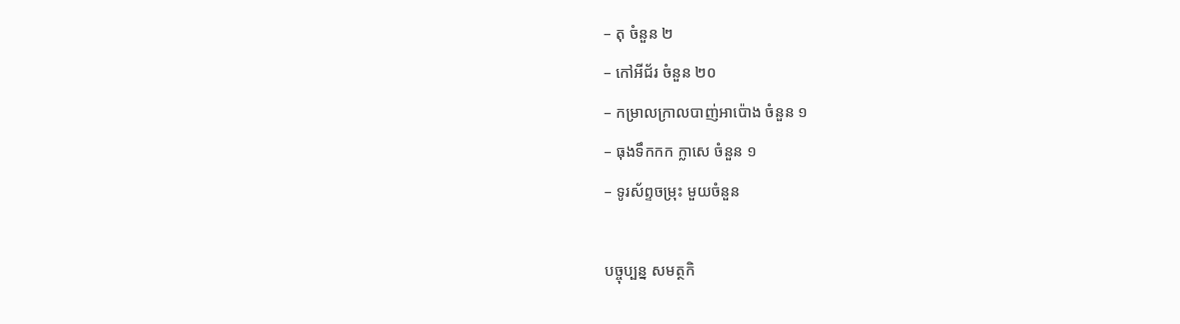– តុ ចំនួន ២
– កៅអីជ័រ ចំនួន ២០
– កម្រាលក្រាលបាញ់អាប៉ោង ចំនួន ១
– ធុងទឹកកក ក្លាសេ ចំនួន ១
– ទូរស័ព្ទចម្រុះ មួយចំនួន

បច្ចុប្បន្ន សមត្ថកិ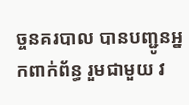ច្ចនគរបាល បានបញ្ជូនអ្នកពាក់ព័ន្ធ រួមជាមួយ វ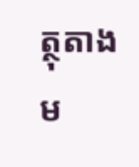ត្ថុតាងម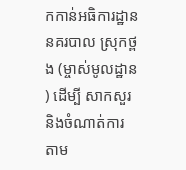កកាន់អធិការដ្ឋាននគរបាល ស្រុកថ្ពង (ម្ចាស់មូលដ្ឋាន ) ដើម្បី សាកសួរ និងចំណាត់ការ តាម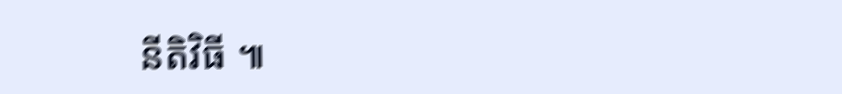នីតិវិធី ៕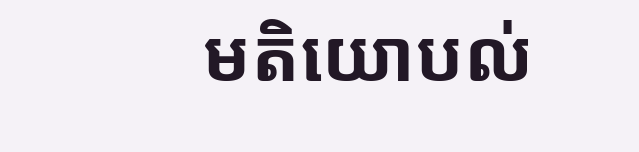មតិយោបល់